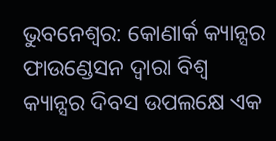ଭୁବନେଶ୍ୱର: କୋଣାର୍କ କ୍ୟାନ୍ସର ଫାଉଣ୍ଡେସନ ଦ୍ୱାରା ବିଶ୍ୱ କ୍ୟାନ୍ସର ଦିବସ ଉପଲକ୍ଷେ ଏକ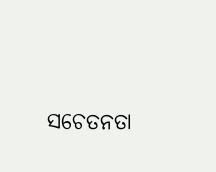ସଚେତନତା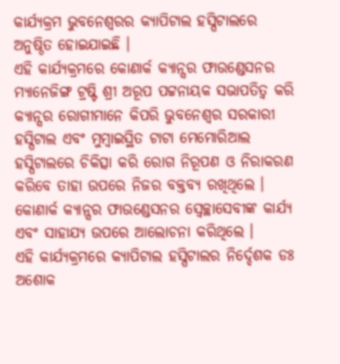କାର୍ଯ୍ୟକ୍ରମ ଭୁବନେଶ୍ୱରର କ୍ୟାପିଟାଲ ହସ୍ପିଟାଲରେ ଅନୁଷ୍ଠିତ ହୋଇଯାଇଛି ।
ଏହି କାର୍ଯ୍ୟକ୍ରମରେ କୋଣାର୍କ କ୍ୟାନ୍ସର ଫାଉଣ୍ଡେସନର ମ୍ୟାନେଜିଙ୍ଗ ଟ୍ରଷ୍ଟି ଶ୍ରୀ ଅରୂପ ପଟ୍ଟନାୟକ ସଭାପତିତ୍ୱ କରି କ୍ୟାନ୍ସର ରୋଗୀମାନେ କିପରି ଭୁବନେଶ୍ୱର ସରକାରୀ ହସ୍ପିଟାଲ ଏବଂ ମୁମ୍ବାଇସ୍ଥିତ ଟାଟା ମେମୋରିଆଲ ହସ୍ପିଟାଲରେ ଚିକିତ୍ସା କରି ରୋଗ ନିରୂପଣ ଓ ନିରାକରଣ କରିବେ ତାହା ଉପରେ ନିଜର ବକ୍ତବ୍ୟ ରଖିଥିଲେ । କୋଣାର୍କ କ୍ୟାନ୍ସର ଫାଉଣ୍ଡେସନର ସ୍ୱେଚ୍ଛାସେବୀଙ୍କ କାର୍ଯ୍ୟ ଏବଂ ସାହାଯ୍ୟ ଉପରେ ଆଲୋଚନା କରିଥିଲେ ।
ଏହି କାର୍ଯ୍ୟକ୍ରମରେ କ୍ୟାପିଟାଲ ହସ୍ପିଟାଲର ନିର୍ଦ୍ଦେଶକ ଡଃ ଅଶୋକ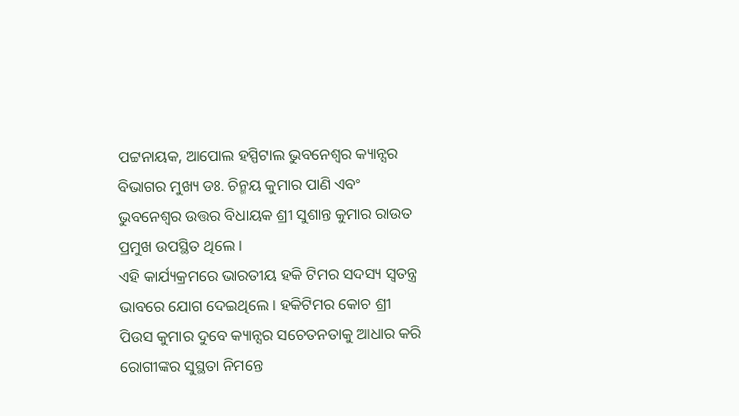ପଟ୍ଟନାୟକ, ଆପୋଲ ହସ୍ପିଟାଲ ଭୁବନେଶ୍ୱର କ୍ୟାନ୍ସର ବିଭାଗର ମୁଖ୍ୟ ଡଃ. ଚିନ୍ମୟ କୁମାର ପାଣି ଏବଂ ଭୁବନେଶ୍ୱର ଉତ୍ତର ବିଧାୟକ ଶ୍ରୀ ସୁଶାନ୍ତ କୁମାର ରାଉତ ପ୍ରମୁଖ ଉପସ୍ଥିତ ଥିଲେ ।
ଏହି କାର୍ଯ୍ୟକ୍ରମରେ ଭାରତୀୟ ହକି ଟିମର ସଦସ୍ୟ ସ୍ୱତନ୍ତ୍ର ଭାବରେ ଯୋଗ ଦେଇଥିଲେ । ହକିଟିମର କୋଚ ଶ୍ରୀ ପିଉସ କୁମାର ଦୁବେ କ୍ୟାନ୍ସର ସଚେତନତାକୁ ଆଧାର କରି ରୋଗୀଙ୍କର ସୁସ୍ଥତା ନିମନ୍ତେ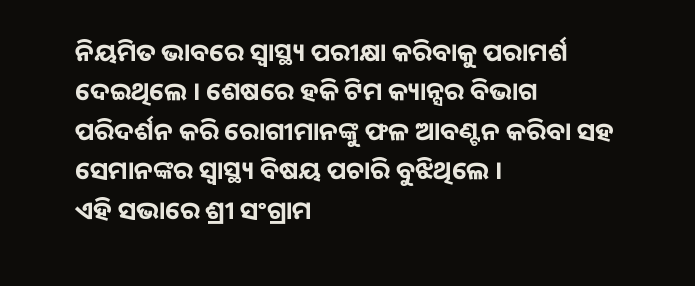ନିୟମିତ ଭାବରେ ସ୍ୱାସ୍ଥ୍ୟ ପରୀକ୍ଷା କରିବାକୁ ପରାମର୍ଶ ଦେଇଥିଲେ । ଶେଷରେ ହକି ଟିମ କ୍ୟାନ୍ସର ବିଭାଗ ପରିଦର୍ଶନ କରି ରୋଗୀମାନଙ୍କୁ ଫଳ ଆବଣ୍ଟନ କରିବା ସହ ସେମାନଙ୍କର ସ୍ୱାସ୍ଥ୍ୟ ବିଷୟ ପଚାରି ବୁଝିଥିଲେ ।
ଏହି ସଭାରେ ଶ୍ରୀ ସଂଗ୍ରାମ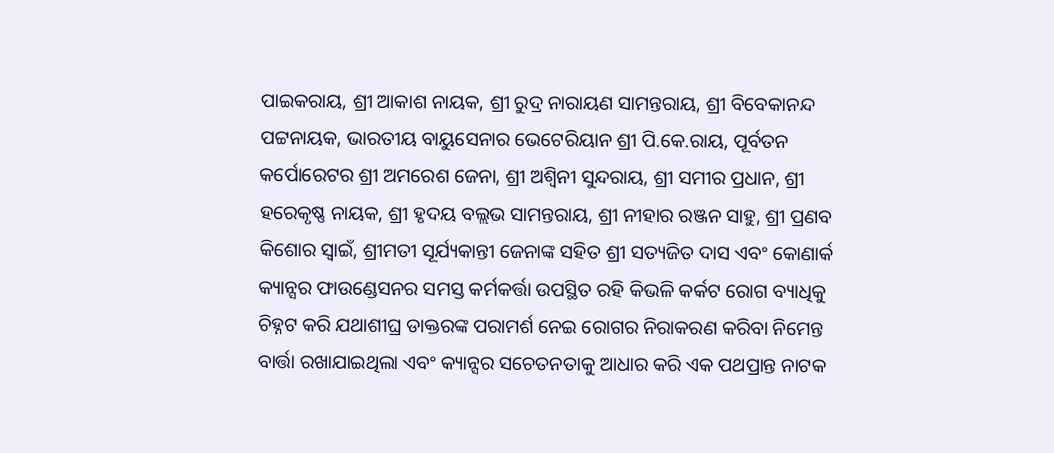ପାଇକରାୟ, ଶ୍ରୀ ଆକାଶ ନାୟକ, ଶ୍ରୀ ରୁଦ୍ର ନାରାୟଣ ସାମନ୍ତରାୟ, ଶ୍ରୀ ବିବେକାନନ୍ଦ ପଟ୍ଟନାୟକ, ଭାରତୀୟ ବାୟୁସେନାର ଭେଟେରିୟାନ ଶ୍ରୀ ପି.କେ.ରାୟ, ପୂର୍ବତନ କର୍ପୋରେଟର ଶ୍ରୀ ଅମରେଶ ଜେନା, ଶ୍ରୀ ଅଶ୍ୱିନୀ ସୁନ୍ଦରାୟ, ଶ୍ରୀ ସମୀର ପ୍ରଧାନ, ଶ୍ରୀ ହରେକୃଷ୍ଣ ନାୟକ, ଶ୍ରୀ ହୃଦୟ ବଲ୍ଲଭ ସାମନ୍ତରାୟ, ଶ୍ରୀ ନୀହାର ରଞ୍ଜନ ସାହୁ, ଶ୍ରୀ ପ୍ରଣବ କିଶୋର ସ୍ୱାଇଁ, ଶ୍ରୀମତୀ ସୂର୍ଯ୍ୟକାନ୍ତୀ ଜେନାଙ୍କ ସହିତ ଶ୍ରୀ ସତ୍ୟଜିତ ଦାସ ଏବଂ କୋଣାର୍କ କ୍ୟାନ୍ସର ଫାଉଣ୍ଡେସନର ସମସ୍ତ କର୍ମକର୍ତ୍ତା ଉପସ୍ଥିତ ରହି କିଭଳି କର୍କଟ ରୋଗ ବ୍ୟାଧିକୁ ଚିହ୍ନଟ କରି ଯଥାଶୀଘ୍ର ଡାକ୍ତରଙ୍କ ପରାମର୍ଶ ନେଇ ରୋଗର ନିରାକରଣ କରିବା ନିମେନ୍ତ ବାର୍ତ୍ତା ରଖାଯାଇଥିଲା ଏବଂ କ୍ୟାନ୍ସର ସଚେତନତାକୁ ଆଧାର କରି ଏକ ପଥପ୍ରାନ୍ତ ନାଟକ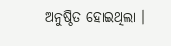ଅନୁଷ୍ଠିତ ହୋଇଥିଲା ।